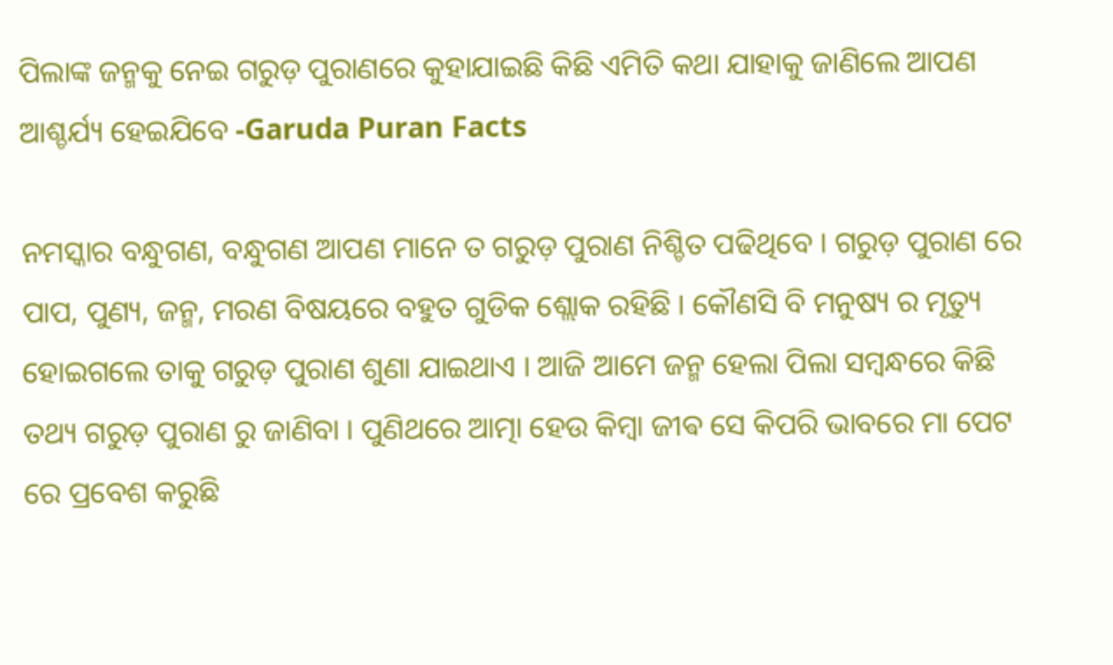ପିଲାଙ୍କ ଜନ୍ମକୁ ନେଇ ଗରୁଡ଼ ପୁରାଣରେ କୁହାଯାଇଛି କିଛି ଏମିତି କଥା ଯାହାକୁ ଜାଣିଲେ ଆପଣ ଆଶ୍ଚର୍ଯ୍ୟ ହେଇଯିବେ -Garuda Puran Facts

ନମସ୍କାର ବନ୍ଧୁଗଣ, ବନ୍ଧୁଗଣ ଆପଣ ମାନେ ତ ଗରୁଡ଼ ପୁରାଣ ନିଶ୍ଚିତ ପଢିଥିବେ । ଗରୁଡ଼ ପୁରାଣ ରେ ପାପ, ପୁଣ୍ୟ, ଜନ୍ମ, ମରଣ ବିଷୟରେ ବହୁତ ଗୁଡିକ ଶ୍ଲୋକ ରହିଛି । କୌଣସି ବି ମନୁଷ୍ୟ ର ମୃତ୍ୟୁ ହୋଇଗଲେ ତାକୁ ଗରୁଡ଼ ପୁରାଣ ଶୁଣା ଯାଇଥାଏ । ଆଜି ଆମେ ଜନ୍ମ ହେଲା ପିଲା ସମ୍ବନ୍ଧରେ କିଛି ତଥ୍ୟ ଗରୁଡ଼ ପୁରାଣ ରୁ ଜାଣିବା । ପୁଣିଥରେ ଆତ୍ମା ହେଉ କିମ୍ବା ଜୀଵ ସେ କିପରି ଭାବରେ ମା ପେଟ ରେ ପ୍ରବେଶ କରୁଛି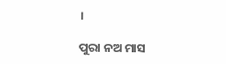।

ପୁରା ନଅ ମାସ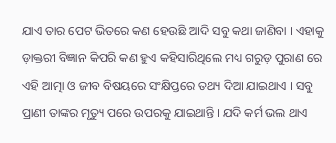ଯାଏ ତାର ପେଟ ଭିତରେ କଣ ହେଉଛି ଆଦି ସବୁ କଥା ଜାଣିବା । ଏହାକୁ ଡ଼ାକ୍ତରୀ ବିଜ୍ଞାନ କିପରି କଣ ହୁଏ କହିସାରିଥିଲେ ମଧ୍ୟ ଗରୁଡ଼ ପୁରାଣ ରେ ଏହି ଆତ୍ମା ଓ ଜୀବ ବିଷୟରେ ସଂକ୍ଷିପ୍ତରେ ତଥ୍ୟ ଦିଆ ଯାଇଥାଏ । ସବୁ ପ୍ରାଣୀ ତାଙ୍କର ମୃତ୍ୟୁ ପରେ ଉପରକୁ ଯାଇଥାନ୍ତି । ଯଦି କର୍ମ ଭଲ ଥାଏ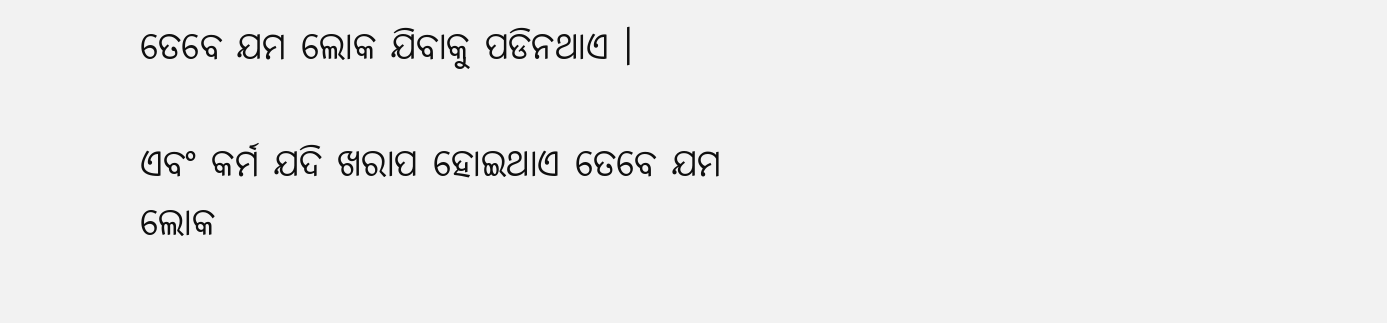ତେବେ ଯମ ଲୋକ ଯିବାକୁ ପଡିନଥାଏ ।

ଏବଂ କର୍ମ ଯଦି ଖରାପ ହୋଇଥାଏ ତେବେ ଯମ ଲୋକ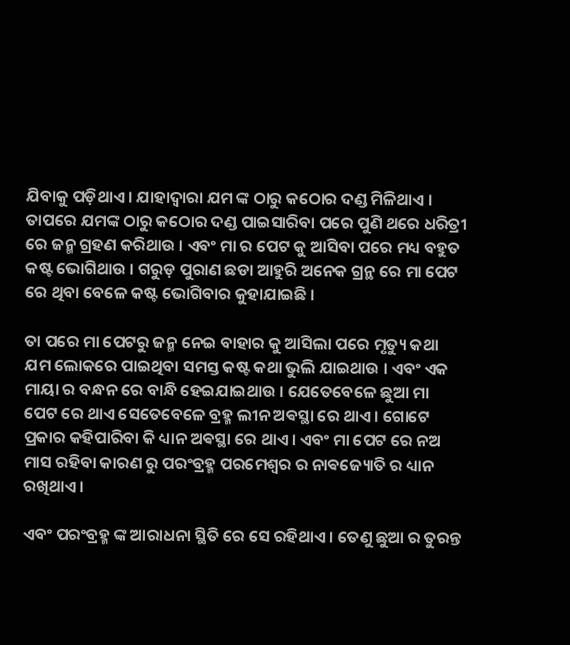ଯିବାକୁ ପଡ଼ିଥାଏ । ଯାହାଦ୍ୱାରା ଯମ ଙ୍କ ଠାରୁ କଠୋର ଦଣ୍ଡ ମିଳିଥାଏ । ତାପରେ ଯମଙ୍କ ଠାରୁ କଠୋର ଦଣ୍ଡ ପାଇସାରିବା ପରେ ପୁଣି ଥରେ ଧରିତ୍ରୀ ରେ ଜନ୍ମ ଗ୍ରହଣ କରିଥାଉ । ଏବଂ ମା ର ପେଟ କୁ ଆସିବା ପରେ ମଧ୍ୟ ବହୁତ କଷ୍ଟ ଭୋଗିଥାଉ । ଗରୁଡ଼ ପୁରାଣ ଛଡା ଆହୁରି ଅନେକ ଗ୍ରନ୍ଥ ରେ ମା ପେଟ ରେ ଥିବା ବେଳେ କଷ୍ଟ ଭୋଗିବାର କୁହାଯାଇଛି ।

ତା ପରେ ମା ପେଟରୁ ଜନ୍ମ ନେଇ ବାହାର କୁ ଆସିଲା ପରେ ମୃତ୍ୟୁ କଥା ଯମ ଲୋକରେ ପାଇଥିବା ସମସ୍ତ କଷ୍ଟ କଥା ଭୁଲି ଯାଇଥାଉ । ଏବଂ ଏକ ମାୟା ର ବନ୍ଧନ ରେ ବାନ୍ଧି ହେଇଯାଇଥାଉ । ଯେତେବେଳେ ଛୁଆ ମା ପେଟ ରେ ଥାଏ ସେତେବେଳେ ବ୍ରହ୍ମ ଲୀନ ଅଵସ୍ଥା ରେ ଥାଏ । ଗୋଟେ ପ୍ରକାର କହିପାରିବା କି ଧ୍ୟାନ ଅଵସ୍ଥା ରେ ଥାଏ । ଏବଂ ମା ପେଟ ରେ ନଅ ମାସ ରହିବା କାରଣ ରୁ ପରଂବ୍ରହ୍ମ ପରମେଶ୍ୱର ର ନାଵଜ୍ୟୋତି ର ଧ୍ୟାନ ରଖିଥାଏ ।

ଏବଂ ପରଂବ୍ରହ୍ମ ଙ୍କ ଆରାଧନା ସ୍ଥିତି ରେ ସେ ରହିଥାଏ । ତେଣୁ ଛୁଆ ର ତୁରନ୍ତ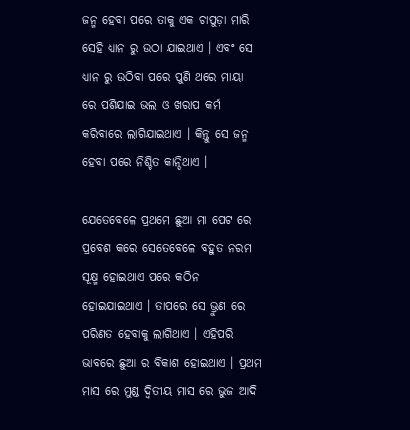ଜନ୍ମ ହେବା ପରେ ତାକୁ ଏକ ଚାପୁଡ଼ା ମାରି ସେହି ଧ୍ୟାନ ରୁ ଉଠା ଯାଇଥାଏ । ଏବଂ ସେ ଧ୍ୟାନ ରୁ ଉଠିବା ପରେ ପୁଣି ଥରେ ମାୟା ରେ ପଶିଯାଇ ଭଲ ଓ ଖରାପ କର୍ମ କରିବାରେ ଲାଗିଯାଇଥାଏ । କିନ୍ତୁ ସେ ଜନ୍ମ ହେବା ପରେ ନିଶ୍ଚିତ କାନ୍ଦିଥାଏ ।

ଯେତେବେଳେ ପ୍ରଥମେ ଛୁଆ ମା ପେଟ ରେ ପ୍ରବେଶ କରେ ସେତେବେଳେ ବହୁତ ନରମ ସୂକ୍ଷ୍ମ ହୋଇଥାଏ ପରେ କଠିନ ହୋଇଯାଇଥାଏ । ତାପରେ ସେ ଭ୍ରୁଣ ରେ ପରିଣତ ହେବାକୁ ଲାଗିଥାଏ । ଏହିପରି ଭାବରେ ଛୁଆ ର ବିକାଶ ହୋଇଥାଏ । ପ୍ରଥମ ମାସ ରେ ମୁଣ୍ଡ ଦ୍ୱିତୀୟ ମାସ ରେ ଭୁଜ ଆଦି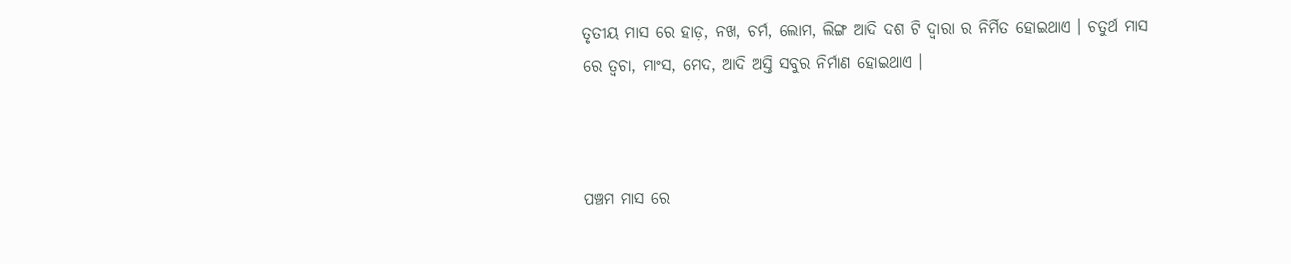ତୃତୀୟ ମାସ ରେ ହାଡ଼, ନଖ, ଚର୍ମ, ଲୋମ, ଲିଙ୍ଗ ଆଦି ଦଶ ଟି ଦ୍ବାରା ର ନିର୍ମିତ ହୋଇଥାଏ । ଚତୁର୍ଥ ମାସ ରେ ତ୍ୱଚା, ମାଂସ, ମେଦ, ଆଦି ଅସ୍ତି ସବୁର ନିର୍ମାଣ ହୋଇଥାଏ ।



ପଞ୍ଚମ ମାସ ରେ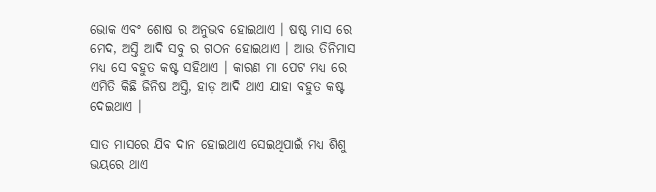ଭୋକ ଏବଂ ଶୋଷ ର ଅନୁଭବ ହୋଇଥାଏ । ଷଷ୍ଠ ମାସ ରେ ମେଦ, ଅସ୍ତି ଆଦି ସବୁ ର ଗଠନ ହୋଇଥାଏ । ଆଉ ତିନିମାସ ମଧ୍ୟ ସେ ବହୁତ କଷ୍ଟ ସହିଥାଏ । କାରଣ ମା ପେଟ ମଧ୍ୟ ରେ ଏମିତି କିଛି ଜିନିଷ ଅସ୍ତି, ହାଡ଼ ଆଦି ଥାଏ ଯାହା ବହୁତ କଷ୍ଟ ଦେଇଥାଏ ।

ସାତ ମାସରେ ଯିବ ଦାନ ହୋଇଥାଏ ସେଇଥିପାଇଁ ମଧ୍ୟ ଶିଶୁ ଭୟରେ ଥାଏ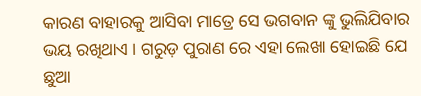କାରଣ ବାହାରକୁ ଆସିବା ମାତ୍ରେ ସେ ଭଗବାନ ଙ୍କୁ ଭୁଲିଯିବାର ଭୟ ରଖିଥାଏ । ଗରୁଡ଼ ପୁରାଣ ରେ ଏହା ଲେଖା ହୋଇଛି ଯେ ଛୁଆ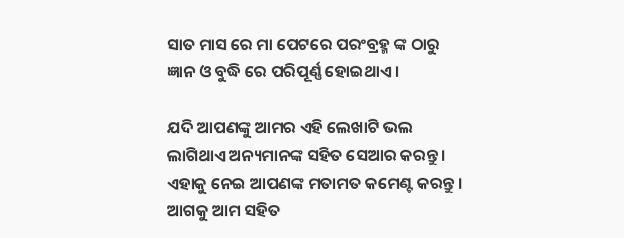ସାତ ମାସ ରେ ମା ପେଟରେ ପରଂବ୍ରହ୍ମ ଙ୍କ ଠାରୁ ଜ୍ଞାନ ଓ ବୁଦ୍ଧି ରେ ପରିପୂର୍ଣ୍ଣ ହୋଇଥାଏ ।

ଯଦି ଆପଣଙ୍କୁ ଆମର ଏହି ଲେଖାଟି ଭଲ ଲାଗିଥାଏ ଅନ୍ୟମାନଙ୍କ ସହିତ ସେଆର କରନ୍ତୁ । ଏହାକୁ ନେଇ ଆପଣଙ୍କ ମତାମତ କମେଣ୍ଟ କରନ୍ତୁ । ଆଗକୁ ଆମ ସହିତ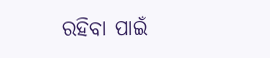ରହିବା ପାଇଁ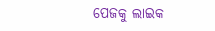ପେଜକୁ ଲାଇକ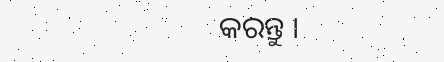କରନ୍ତୁ ।